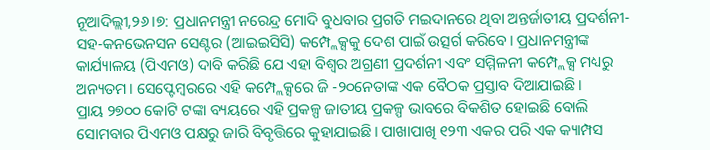ନୂଆଦିଲ୍ଲୀ,୨୬।୭: ପ୍ରଧାନମନ୍ତ୍ରୀ ନରେନ୍ଦ୍ର ମୋଦି ବୁଧବାର ପ୍ରଗତି ମଇଦାନରେ ଥିବା ଅନ୍ତର୍ଜାତୀୟ ପ୍ରଦର୍ଶନୀ-ସହ-କନଭେନସନ ସେଣ୍ଟର (ଆଇଇସିସି) କମ୍ପ୍ଲେକ୍ସକୁ ଦେଶ ପାଇଁ ଉତ୍ସର୍ଗ କରିବେ। ପ୍ରଧାନମନ୍ତ୍ରୀଙ୍କ କାର୍ଯ୍ୟାଳୟ (ପିଏମଓ) ଦାବି କରିଛି ଯେ ଏହା ବିଶ୍ୱର ଅଗ୍ରଣୀ ପ୍ରଦର୍ଶନୀ ଏବଂ ସମ୍ମିଳନୀ କମ୍ପ୍ଲେକ୍ସ ମଧ୍ୟରୁ ଅନ୍ୟତମ। ସେପ୍ଟେମ୍ବରରେ ଏହି କମ୍ପ୍ଲେକ୍ସରେ ଜି -୨୦ନେତାଙ୍କ ଏକ ବୈଠକ ପ୍ରସ୍ତାବ ଦିଆଯାଇଛି।
ପ୍ରାୟ ୨୭୦୦ କୋଟି ଟଙ୍କା ବ୍ୟୟରେ ଏହି ପ୍ରକଳ୍ପ ଜାତୀୟ ପ୍ରକଳ୍ପ ଭାବରେ ବିକଶିତ ହୋଇଛି ବୋଲି ସୋମବାର ପିଏମଓ ପକ୍ଷରୁ ଜାରି ବିବୃତ୍ତିରେ କୁହାଯାଇଛି। ପାଖାପାଖି ୧୨୩ ଏକର ପରି ଏକ କ୍ୟାମ୍ପସ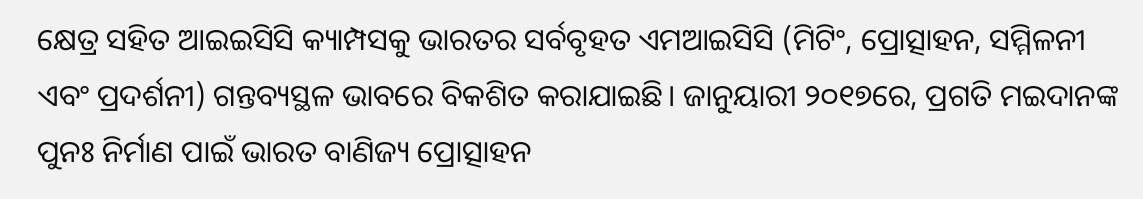କ୍ଷେତ୍ର ସହିତ ଆଇଇସିସି କ୍ୟାମ୍ପସକୁ ଭାରତର ସର୍ବବୃହତ ଏମଆଇସିସି (ମିଟିଂ, ପ୍ରୋତ୍ସାହନ, ସମ୍ମିଳନୀ ଏବଂ ପ୍ରଦର୍ଶନୀ) ଗନ୍ତବ୍ୟସ୍ଥଳ ଭାବରେ ବିକଶିତ କରାଯାଇଛି। ଜାନୁୟାରୀ ୨୦୧୭ରେ, ପ୍ରଗତି ମଇଦାନଙ୍କ ପୁନଃ ନିର୍ମାଣ ପାଇଁ ଭାରତ ବାଣିଜ୍ୟ ପ୍ରୋତ୍ସାହନ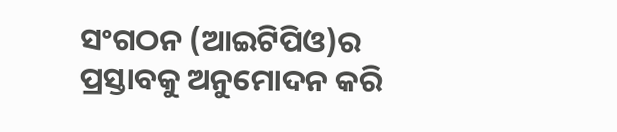ସଂଗଠନ (ଆଇଟିପିଓ)ର ପ୍ରସ୍ତାବକୁ ଅନୁମୋଦନ କରି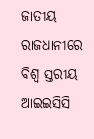ଜାତୀୟ ରାଜଧାନୀରେ ବିଶ୍ୱ ସ୍ତରୀୟ ଆଇଇସିସି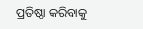ପ୍ରତିଷ୍ଠା କରିବାକୁ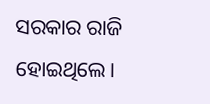ସରକାର ରାଜି ହୋଇଥିଲେ।